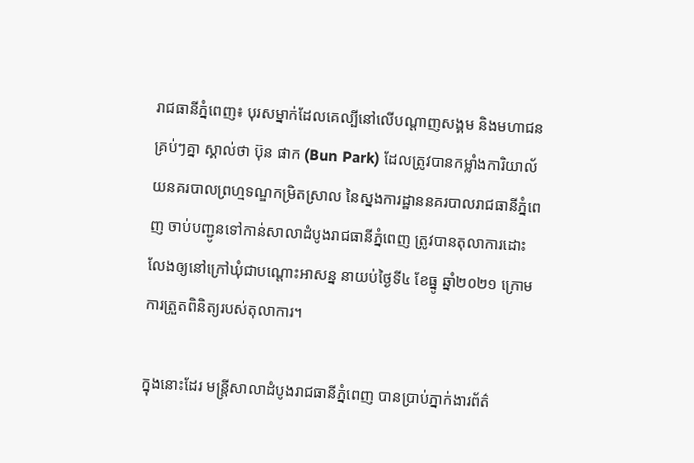រាជធានីភ្នំពេញ៖ បុរសម្នាក់ដែលគេល្បីនៅលើបណ្តាញសង្គម និងមហាជនគ្រប់ៗគ្នា ស្គាល់ថា ប៊ុន ផាក (Bun Park) ដែលត្រូវបានកម្លាំងការិយាល័យនគរបាលព្រហ្មទណ្ឌកម្រិតស្រាល នៃស្នងការដ្ឋាននគរបាលរាជធានីភ្នំពេញ ចាប់បញ្ជូនទៅកាន់សាលាដំបូងរាជធានីភ្នំពេញ ត្រូវបានតុលាការដោះលែងឲ្យនៅក្រៅឃុំជាបណ្តោះអាសន្ន នាយប់ថ្ងៃទី៤ ខែធ្នូ ឆ្នាំ២០២១ ក្រោមការត្រួតពិនិត្យរបស់តុលាការ។

ក្នុងនោះដែរ មន្រ្តីសាលាដំបូងរាជធានីភ្នំពេញ បានប្រាប់ភ្នាក់ងារព័ត៌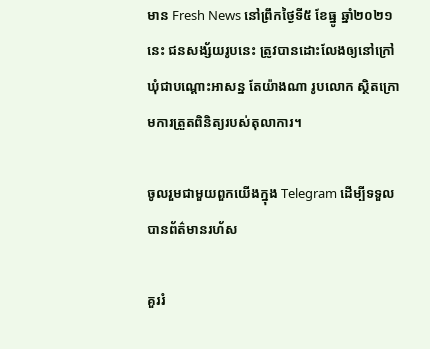មាន Fresh News នៅព្រឹកថ្ងៃទី៥ ខែធ្នូ ឆ្នាំ២០២១នេះ ជនសង្ស័យរូបនេះ ត្រូវបានដោះលែងឲ្យនៅក្រៅឃុំជាបណ្តោះអាសន្ន តែយ៉ាងណា រូបលោក ស្ថិតក្រោមការត្រួតពិនិត្យរបស់តុលាការ។

ចូលរួមជាមួយពួកយើងក្នុង Telegram ដើម្បីទទួលបានព័ត៌មានរហ័ស

គួររំ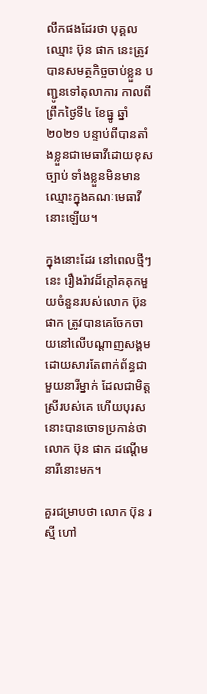លឹកផងដែរថា បុគ្គលឈ្មោះ ប៊ុន ផាក នេះត្រូវបានសមត្ថកិច្ចចាប់ខ្លួន បញ្ជូនទៅតុលាការ កាលពីព្រឹកថ្ងៃទី៤ ខែធ្នូ ឆ្នាំ២០២១ បន្ទាប់ពីបានតាំងខ្លួនជាមេធាវីដោយខុសច្បាប់ ទាំងខ្លួនមិនមានឈ្មោះក្នុងគណៈមេធាវីនោះឡើយ។

ក្នុងនោះដែរ នៅពេលថ្មីៗនេះ រឿងរ៉ាវដ៏ក្តៅគគុកមួយចំនួនរបស់លោក ប៊ុន ផាក ត្រូវបានគេចែកចាយនៅលើបណ្ដាញសង្គម ដោយសារតែពាក់ព័ន្ធជាមួយនារីម្នាក់ ដែលជាមិត្តស្រីរបស់គេ ហើយបុរសនោះបានចោទប្រកាន់ថា លោក ប៊ុន ផាក ដណ្ដើមនារីនោះមក។

គួរជម្រាបថា លោក ប៊ុន រស្មី ហៅ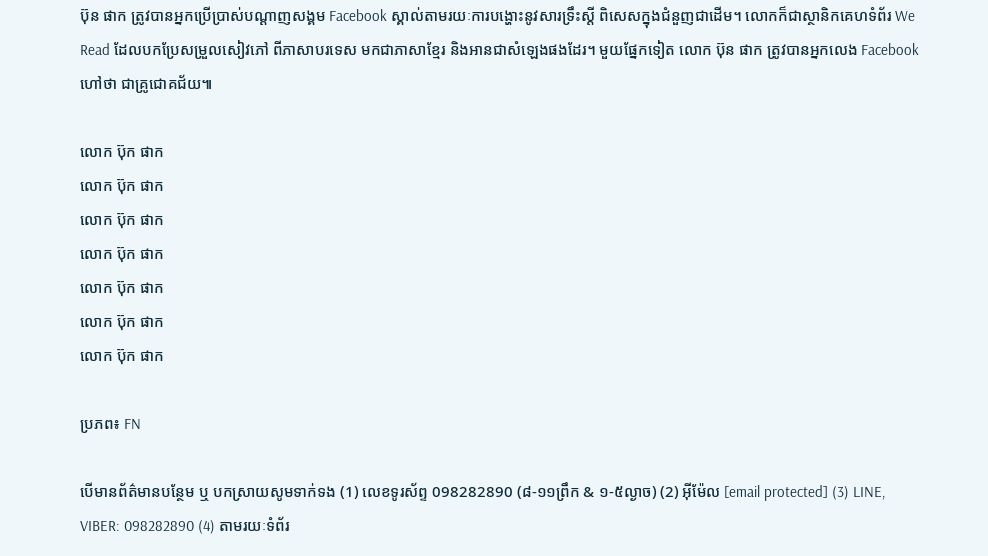ប៊ុន ផាក ត្រូវបានអ្នកប្រើប្រាស់បណ្ដាញសង្គម Facebook ស្គាល់តាមរយៈការបង្ហោះនូវសារទ្រឹះស្ដី ពិសេសក្នុងជំនួញជាដើម។ លោកក៏ជាស្ថានិកគេហទំព័រ We Read ដែលបកប្រែសម្រួលសៀវភៅ ពីភាសាបរទេស មកជាភាសាខ្មែរ និងអានជាសំឡេងផងដែរ។ មួយផ្នែកទៀត លោក ប៊ុន ផាក ត្រូវបានអ្នកលេង Facebook ហៅថា ជាគ្រូជោគជ័យ៕

លោក ប៊ុក ផាក
លោក ប៊ុក ផាក
លោក ប៊ុក ផាក
លោក ប៊ុក ផាក
លោក ប៊ុក ផាក
លោក ប៊ុក ផាក
លោក ប៊ុក ផាក

ប្រភព៖ FN

បើមានព័ត៌មានបន្ថែម ឬ បកស្រាយសូមទាក់ទង (1) លេខទូរស័ព្ទ 098282890 (៨-១១ព្រឹក & ១-៥ល្ងាច) (2) អ៊ីម៉ែល [email protected] (3) LINE, VIBER: 098282890 (4) តាមរយៈទំព័រ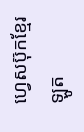ហ្វេសប៊ុកខ្មែរឡូត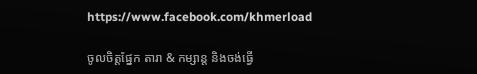https://www.facebook.com/khmerload

ចូលចិត្តផ្នែក តារា & កម្សាន្ដ និងចង់ធ្វើ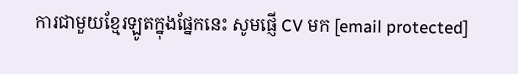ការជាមួយខ្មែរឡូតក្នុងផ្នែកនេះ សូមផ្ញើ CV មក [email protected]